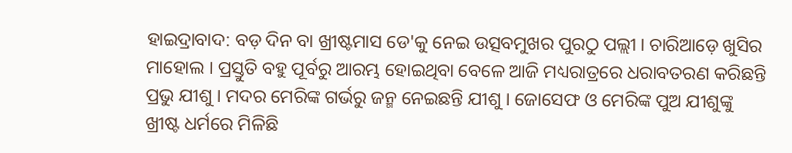ହାଇଦ୍ରାବାଦ: ବଡ଼ ଦିନ ବା ଖ୍ରୀଷ୍ଟମାସ ଡେ'କୁ ନେଇ ଉତ୍ସବମୁଖର ପୁରଠୁ ପଲ୍ଲୀ । ଚାରିଆଡ଼େ ଖୁସିର ମାହୋଲ । ପ୍ରସ୍ତୁତି ବହୁ ପୂର୍ବରୁ ଆରମ୍ଭ ହୋଇଥିବା ବେଳେ ଆଜି ମଧ୍ୟରାତ୍ରରେ ଧରାବତରଣ କରିଛନ୍ତି ପ୍ରଭୁ ଯୀଶୁ । ମଦର ମେରିଙ୍କ ଗର୍ଭରୁ ଜନ୍ମ ନେଇଛନ୍ତି ଯୀଶୁ । ଜୋସେଫ ଓ ମେରିଙ୍କ ପୁଅ ଯୀଶୁଙ୍କୁ ଖ୍ରୀଷ୍ଟ ଧର୍ମରେ ମିଳିଛି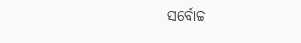ସର୍ବୋଚ୍ଚ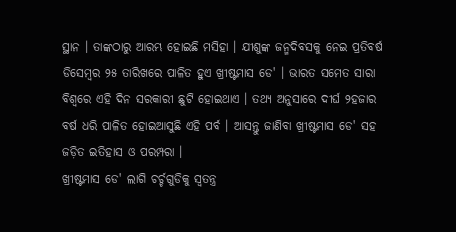ସ୍ଥାନ । ତାଙ୍କଠାରୁ ଆରମ୍ଭ ହୋଇଛି ମସିହା । ଯୀଶୁଙ୍କ ଜନ୍ମଦିବସକୁ ନେଇ ପ୍ରତିବର୍ଷ ଡିସେମ୍ବର ୨୫ ତାରିଖରେ ପାଳିତ ହୁଏ ଖ୍ରୀଷ୍ଟମାସ ଡେ' । ଭାରତ ସମେତ ସାରା ବିଶ୍ବରେ ଏହି ଦିନ ସରକାରୀ ଛୁଟି ହୋଇଥାଏ । ତଥ୍ୟ ଅନୁସାରେ ଦୀର୍ଘ ୨ହଜାର ବର୍ଷ ଧରି ପାଳିତ ହୋଇଆସୁଛି ଏହି ପର୍ବ । ଆସନ୍ତୁ ଜାଣିବା ଖ୍ରୀଷ୍ଟମାସ ଡେ' ସହ ଜଡ଼ିତ ଇତିହାସ ଓ ପରମ୍ପରା ।
ଖ୍ରୀଷ୍ଟମାସ ଡେ' ଲାଗି ଚର୍ଚ୍ଚଗୁଡିକୁ ସ୍ବତନ୍ତ୍ର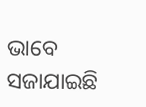ଭାବେ ସଜାଯାଇଛି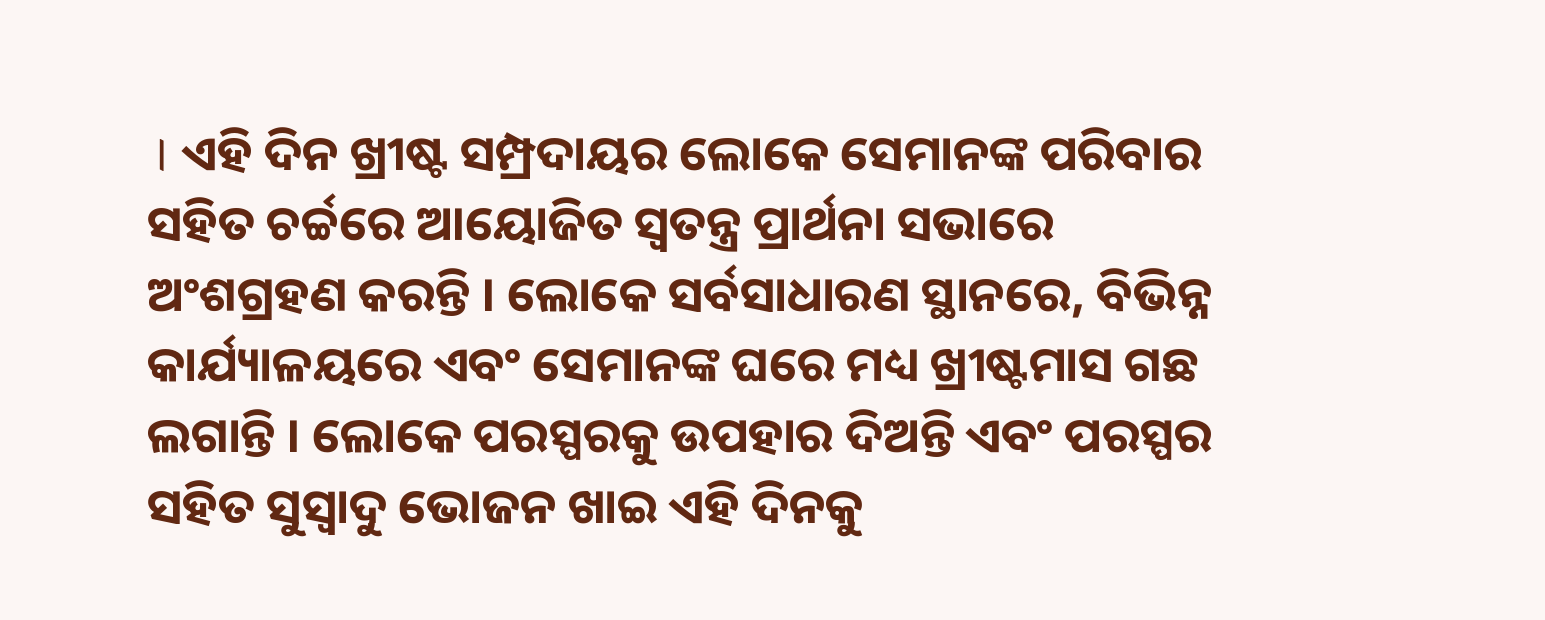। ଏହି ଦିନ ଖ୍ରୀଷ୍ଟ ସମ୍ପ୍ରଦାୟର ଲୋକେ ସେମାନଙ୍କ ପରିବାର ସହିତ ଚର୍ଚ୍ଚରେ ଆୟୋଜିତ ସ୍ବତନ୍ତ୍ର ପ୍ରାର୍ଥନା ସଭାରେ ଅଂଶଗ୍ରହଣ କରନ୍ତି । ଲୋକେ ସର୍ବସାଧାରଣ ସ୍ଥାନରେ, ବିଭିନ୍ନ କାର୍ଯ୍ୟାଳୟରେ ଏବଂ ସେମାନଙ୍କ ଘରେ ମଧ୍ୟ ଖ୍ରୀଷ୍ଟମାସ ଗଛ ଲଗାନ୍ତି । ଲୋକେ ପରସ୍ପରକୁ ଉପହାର ଦିଅନ୍ତି ଏବଂ ପରସ୍ପର ସହିତ ସୁସ୍ବାଦୁ ଭୋଜନ ଖାଇ ଏହି ଦିନକୁ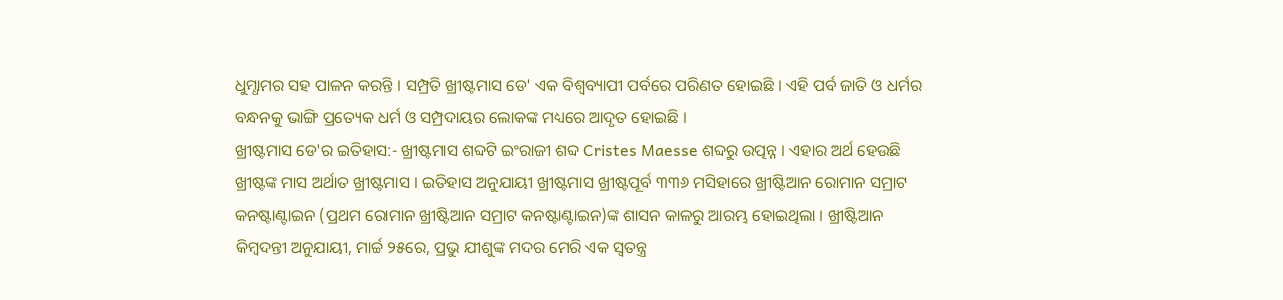ଧୁମ୍ଧାମର ସହ ପାଳନ କରନ୍ତି । ସମ୍ପ୍ରତି ଖ୍ରୀଷ୍ଟମାସ ଡେ' ଏକ ବିଶ୍ବବ୍ୟାପୀ ପର୍ବରେ ପରିଣତ ହୋଇଛି । ଏହି ପର୍ବ ଜାତି ଓ ଧର୍ମର ବନ୍ଧନକୁ ଭାଙ୍ଗି ପ୍ରତ୍ୟେକ ଧର୍ମ ଓ ସମ୍ପ୍ରଦାୟର ଲୋକଙ୍କ ମଧ୍ୟରେ ଆଦୃତ ହୋଇଛି ।
ଖ୍ରୀଷ୍ଟମାସ ଡେ'ର ଇତିହାସ:- ଖ୍ରୀଷ୍ଟମାସ ଶବ୍ଦଟି ଇଂରାଜୀ ଶବ୍ଦ Cristes Maesse ଶବ୍ଦରୁ ଉତ୍ପନ୍ନ । ଏହାର ଅର୍ଥ ହେଉଛି ଖ୍ରୀଷ୍ଟଙ୍କ ମାସ ଅର୍ଥାତ ଖ୍ରୀଷ୍ଟମାସ । ଇତିହାସ ଅନୁଯାୟୀ ଖ୍ରୀଷ୍ଟମାସ ଖ୍ରୀଷ୍ଟପୂର୍ବ ୩୩୬ ମସିହାରେ ଖ୍ରୀଷ୍ଟିଆନ ରୋମାନ ସମ୍ରାଟ କନଷ୍ଟାଣ୍ଟାଇନ (ପ୍ରଥମ ରୋମାନ ଖ୍ରୀଷ୍ଟିଆନ ସମ୍ରାଟ କନଷ୍ଟାଣ୍ଟାଇନ)ଙ୍କ ଶାସନ କାଳରୁ ଆରମ୍ଭ ହୋଇଥିଲା । ଖ୍ରୀଷ୍ଟିଆନ କିମ୍ବଦନ୍ତୀ ଅନୁଯାୟୀ, ମାର୍ଚ୍ଚ ୨୫ରେ, ପ୍ରଭୁ ଯୀଶୁଙ୍କ ମଦର ମେରି ଏକ ସ୍ବତନ୍ତ୍ର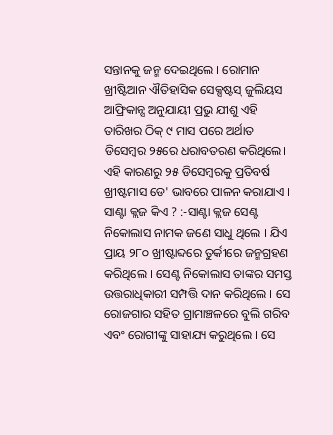ସନ୍ତାନକୁ ଜନ୍ମ ଦେଇଥିଲେ । ରୋମାନ ଖ୍ରୀଷ୍ଟିଆନ ଐତିହାସିକ ସେକ୍ସଷ୍ଟସ୍ ଜୁଲିୟସ ଆଫ୍ରିକାନ୍ସ ଅନୁଯାୟୀ ପ୍ରଭୁ ଯୀଶୁ ଏହି ତାରିଖର ଠିକ୍ ୯ ମାସ ପରେ ଅର୍ଥାତ ଡିସେମ୍ବର ୨୫ରେ ଧରାବତରଣ କରିଥିଲେ। ଏହି କାରଣରୁ ୨୫ ଡିସେମ୍ବରକୁ ପ୍ରତିବର୍ଷ ଖ୍ରୀଷ୍ଟମାସ ଡେ' ଭାବରେ ପାଳନ କରାଯାଏ ।
ସାଣ୍ଟା କ୍ଲଜ କିଏ ? :-ସାଣ୍ଟା କ୍ଲଜ ସେଣ୍ଟ ନିକୋଲାସ ନାମକ ଜଣେ ସାଧୁ ଥିଲେ । ଯିଏ ପ୍ରାୟ ୨୮୦ ଖ୍ରୀଷ୍ଟାବ୍ଦରେ ତୁର୍କୀରେ ଜନ୍ମଗ୍ରହଣ କରିଥିଲେ । ସେଣ୍ଟ ନିକୋଲାସ ତାଙ୍କର ସମସ୍ତ ଉତ୍ତରାଧିକାରୀ ସମ୍ପତ୍ତି ଦାନ କରିଥିଲେ । ସେ ରୋଜଗାର ସହିତ ଗ୍ରାମାଞ୍ଚଳରେ ବୁଲି ଗରିବ ଏବଂ ରୋଗୀଙ୍କୁ ସାହାଯ୍ୟ କରୁଥିଲେ । ସେ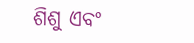ଶିଶୁ ଏବଂ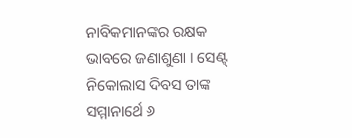ନାବିକମାନଙ୍କର ରକ୍ଷକ ଭାବରେ ଜଣାଶୁଣା । ସେଣ୍ଟ୍ ନିକୋଲାସ ଦିବସ ତାଙ୍କ ସମ୍ମାନାର୍ଥେ ୬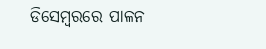ଡିସେମ୍ବରରେ ପାଳନ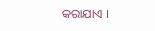କରାଯାଏ ।